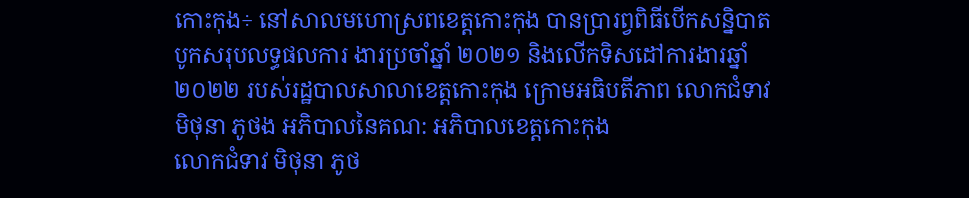កោះកុង÷ នៅសាលមហោស្រពខេត្តកោះកុង បានប្រារព្វពិធីបើកសន្និបាតបូកសរុបលទ្ធផលការ ងារប្រចាំឆ្នាំ ២០២១ និងលើកទិសដៅការងារឆ្នាំ២០២២ របស់រដ្ឋបាលសាលាខេត្តកោះកុង ក្រោមអធិបតីភាព លោកជំទាវ មិថុនា ភូថង អភិបាលនៃគណ: អភិបាលខេត្តកោះកុង
លោកជំទាវ មិថុនា ភូថ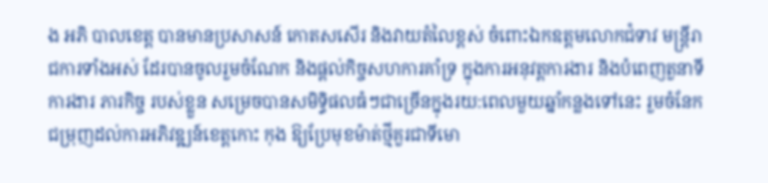ង អភិ បាលខេត្ត បានមានប្រសាសន៍ កោតសសើរ និងវាយតំលៃខ្ពស់ ចំពោះឯកឧត្តមលោកជំទាវ មន្ត្រីរាជការទាំងអស់ ដែរបានចូលរួមចំណែក និងផ្តល់កិច្ចសហការគាំទ្រ ក្នុងការអនុវត្តការងារ និងបំពេញតួនាទីការងារ ភារកិច្ច របស់ខ្លួន សម្រេចបានសមិទ្ធិផលធំៗជាច្រើនក្នុងរយ:ពេលមួយឆ្នាំកន្លងទៅនេះ រួមចំនែកជម្រុញដល់ការអភិវឌ្ឍន៍ខេត្តកោះ កុង ឱ្យប្រែមុខម៉ាត់ថ្មីគួរជាទីមោ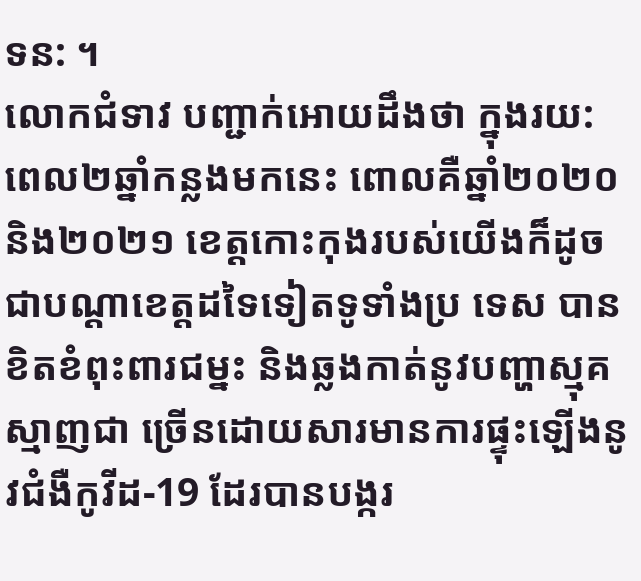ទន: ។
លោកជំទាវ បញ្ជាក់អោយដឹងថា ក្នុងរយ:ពេល២ឆ្នាំកន្លងមកនេះ ពោលគឺឆ្នាំ២០២០ និង២០២១ ខេត្តកោះកុងរបស់យើងក៏ដូចជាបណ្តាខេត្តដទៃទៀតទូទាំងប្រ ទេស បានខិតខំពុះពារជម្នះ និងឆ្លងកាត់នូវបញ្ហាស្មុគស្មាញជា ច្រើនដោយសារមានការផ្ទុះឡើងនូវជំងឺកូវីដ-19 ដែរបានបង្ករ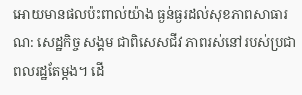អោយមានផលប៉ះពាល់យ៉ាង ធ្ងន់ធ្ងរដល់សុខភាពសាធារណ: សេដ្ឋកិច្ច សង្គម ជាពិសេសជីវ ភាពរស់នៅរបស់ប្រជាពលរដ្ឋតែម្តង។ ដើ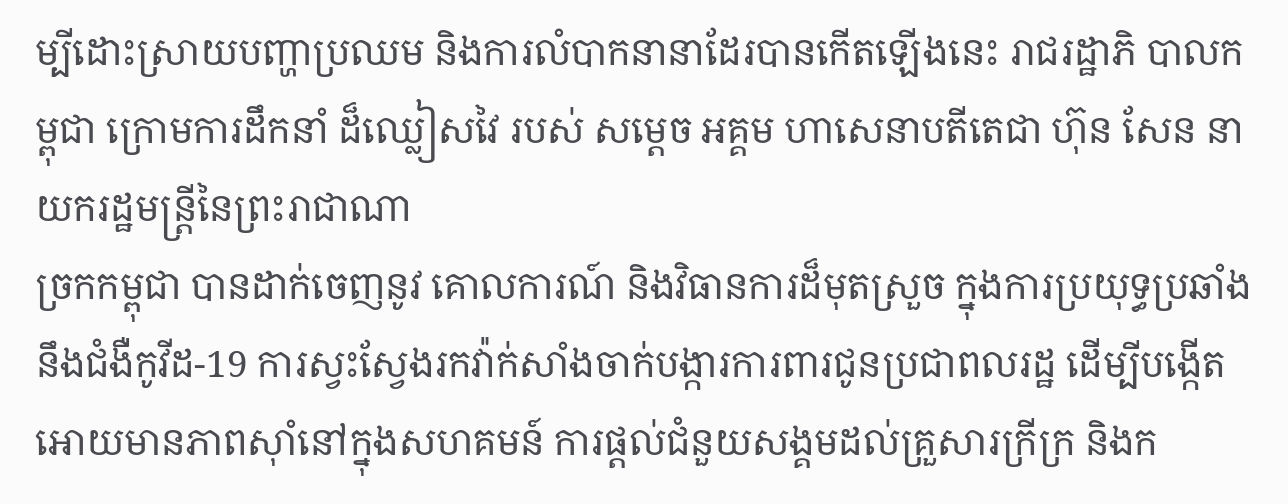ម្បីដោះស្រាយបញ្ហាប្រឈម និងការលំបាកនានាដែរបានកើតឡើងនេះ រាជរដ្ឋាភិ បាលកម្ពុជា ក្រោមការដឹកនាំ ដ៏ឈ្លៀសវៃ របស់ សម្តេច អគ្គម ហាសេនាបតីតេជា ហ៊ុន សែន នាយករដ្ឋមន្ត្រីនៃព្រះរាជាណា
ច្រកកម្ពុជា បានដាក់ចេញនូវ គោលការណ៍ និងវិធានការដ៏មុតស្រួច ក្នុងការប្រយុទ្ធប្រឆាំងនឹងជំងឺកូវីដ-19 ការស្វះស្វែងរកវ៉ាក់សាំងចាក់បង្ការការពារជូនប្រជាពលរដ្ឋ ដើម្បីបង្កើតអោយមានភាពសុាំនៅក្នុងសហគមន៍ ការផ្តល់ជំនួយសង្គមដល់គ្រួសារក្រីក្រ និងក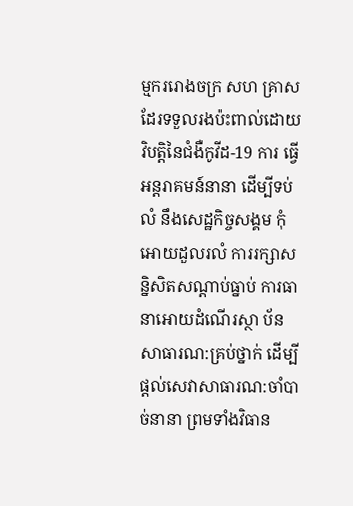ម្មកររោងចក្រ សហ គ្រាស ដែរទទួលរងប៉ះពាល់ដោយវិបត្តិនៃជំងឺកូវីដ-19 ការ ធ្វើអន្តរាគមន៍នានា ដើម្បីទប់លំ នឹងសេដ្ឋកិច្ចសង្គម កុំអោយដួលរលំ ការរក្សាសន្និសិតសណ្តាប់ធ្នាប់ ការធានាអោយដំណើរស្ថា ប័នសាធារណ:គ្រប់ថ្នាក់ ដើម្បីផ្តល់សេវាសាធារណ:ចាំបាច់នានា ព្រមទាំងវិធាន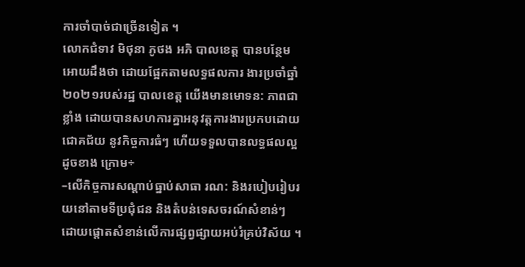ការចាំបាច់ជាច្រើនទៀត ។
លោកជំទាវ មិថុនា ភូថង អភិ បាលខេត្ត បានបន្ថែមអោយដឹងថា ដោយផ្អែកតាមលទ្ធផលការ ងារប្រចាំឆ្នាំ២០២១របស់រដ្ឋ បាលខេត្ត យើងមានមោទន: ភាពជាខ្លាំង ដោយបានសហការគ្នាអនុវត្តការងារប្រកបដោយជោគជ័យ នូវកិច្ចការធំៗ ហើយទទួលបានលទ្ធផលល្អដូចខាង ក្រោម÷
–លើកិច្ចការសណ្តាប់ធ្នាប់សាធា រណ: និងរបៀបរៀបរយនៅតាមទីប្រជុំជន និងតំបន់ទេសចរណ៍សំខាន់ៗ ដោយផ្តោតសំខាន់លើការផ្សព្វផ្សាយអប់រំគ្រប់វិស័យ ។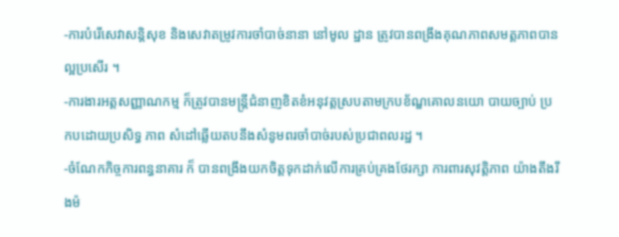-ការបំរើសេវាសន្តិសុខ និងសេវាតម្រូវការចាំបាច់នានា នៅមូល ដ្ឋាន ត្រូវបានពង្រឹងគុណភាពសមត្តភាពបានល្អប្រសើរ ។
-ការងារអត្តសញ្ញាណកម្ម ក៏ត្រូវបានមន្ត្រីជំនាញខិតខំអនុវត្តស្របតាមក្របខ័ណ្ឌគោលនយោ បាយច្បាប់ ប្រកបដោយប្រសិទ្ធ ភាព សំដៅឆ្លើយតបនឹងសំនូមពរចាំបាច់របស់ប្រជាពលរដ្ឋ ។
-ចំណែកកិច្ចការពន្ធនាគារ ក៏ បានពង្រឹងយកចិត្តទុកដាក់លើការគ្រប់គ្រងថែរក្សា ការពារសុវត្តិភាព យ៉ាងតឹងរឹងម៉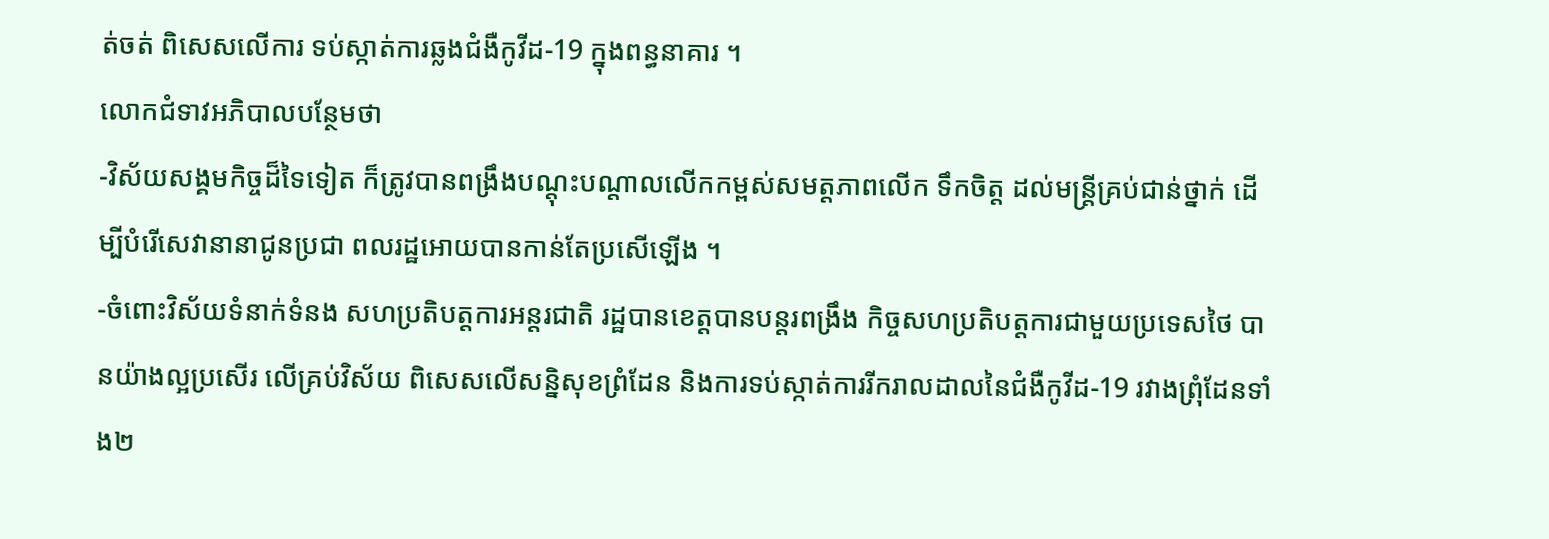ត់ចត់ ពិសេសលើការ ទប់ស្កាត់ការឆ្លងជំងឺកូវីដ-19 ក្នុងពន្ធនាគារ ។
លោកជំទាវអភិបាលបន្ថែមថា
-វិស័យសង្គមកិច្ចដ៏ទៃទៀត ក៏ត្រូវបានពង្រឹងបណ្តុះបណ្តាលលើកកម្ពស់សមត្តភាពលើក ទឹកចិត្ត ដល់មន្ត្រីគ្រប់ជាន់ថ្នាក់ ដើម្បីបំរើសេវានានាជូនប្រជា ពលរដ្ឋអោយបានកាន់តែប្រសើឡើង ។
-ចំពោះវិស័យទំនាក់ទំនង សហប្រតិបត្តការអន្តរជាតិ រដ្ឋបានខេត្តបានបន្តរពង្រឹង កិច្ចសហប្រតិបត្តការជាមួយប្រទេសថៃ បានយ៉ាងល្អប្រសើរ លើគ្រប់វិស័យ ពិសេសលើសន្និសុខព្រំដែន និងការទប់ស្កាត់ការរីករាលដាលនៃជំងឺកូវីដ-19 រវាងព្រុំដែនទាំង២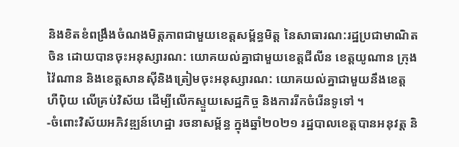និងខិតខំពង្រឹងចំណងមិត្តភាពជាមួយខេត្តសម្ព័ន្ធមិត្ត នៃសាធារណ:រដ្ឋប្រជាមាណិតចិន ដោយបានចុះអនុស្សារណ: យោគយល់គ្នាជាមួយខេត្តជីលីន ខេត្តយូណាន ក្រុងវ៉ៃណាន និងខេត្តសានសុីនិងត្រៀមចុះអនុស្សារណ: យោគយល់គ្នាជាមួយនឹងខេត្តហឺបុិយ លើគ្រប់វិស័យ ដើម្បីលើកស្ទួយសេដ្ឋកិច្ច និងការរីកចំរើនទូទៅ ។
-ចំពោះវិស័យអភិវឌ្ឍន៍ហេដ្ឋា រចនាសម្ព័ន្ធ ក្នុងឆ្នាំ២០២១ រដ្ឋបាលខេត្តបានអនុវត្ត និ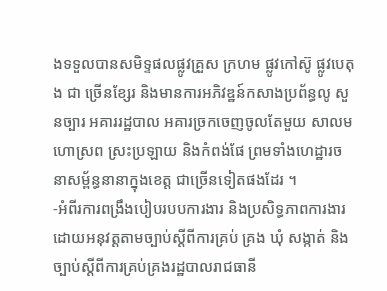ងទទួលបានសមិទ្ទផលផ្លូវគ្រួស ក្រហម ផ្លូវកៅស៊ូ ផ្លូវបេតុង ជា ច្រើនខ្សែរ និងមានការអភិវឌ្ឋន៍កសាងប្រព័ន្ធលូ សួនច្បារ អគាររដ្ឋបាល អគារច្រកចេញចូលតែមួយ សាលមហោស្រព ស្រះប្រឡាយ និងកំពង់ផែ ព្រមទាំងហេដ្ឋារចនាសម្ព័ន្ធនានាក្នុងខេត្ត ជាច្រើនទៀតផងដែរ ។
-អំពីរការពង្រឹងបៀបរបបការងារ និងប្រសិទ្ធភាពការងារ ដោយអនុវត្តតាមច្បាប់ស្តីពីការគ្រប់ គ្រង ឃុំ សង្កាត់ និងច្បាប់ស្តីពីការគ្រប់គ្រងរដ្ឋបាលរាជធានី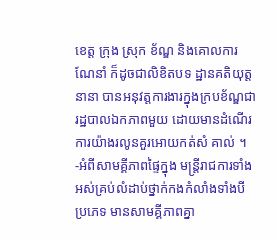ខេត្ត ក្រុង ស្រុក ខ័ណ្ឌ និងគោលការណែនាំ ក៏ដូចជាលិខិតបទ ដ្ឋានគតិយុត្តនានា បានអនុវត្តការងារក្នុងក្របខ័ណ្ឌជារដ្ឋបាលឯកភាពមួយ ដោយមានដំណើរ ការយ៉ាងរលូនគួរអោយកត់សំ គាល់ ។
-អំពីសាមគ្គីភាពផ្ទៃក្នុង មន្ត្រីរាជការទាំងអស់គ្រប់លំដាប់ថ្នាក់កងកំលាំងទាំងបីប្រភេទ មានសាមគ្គីភាពគ្នា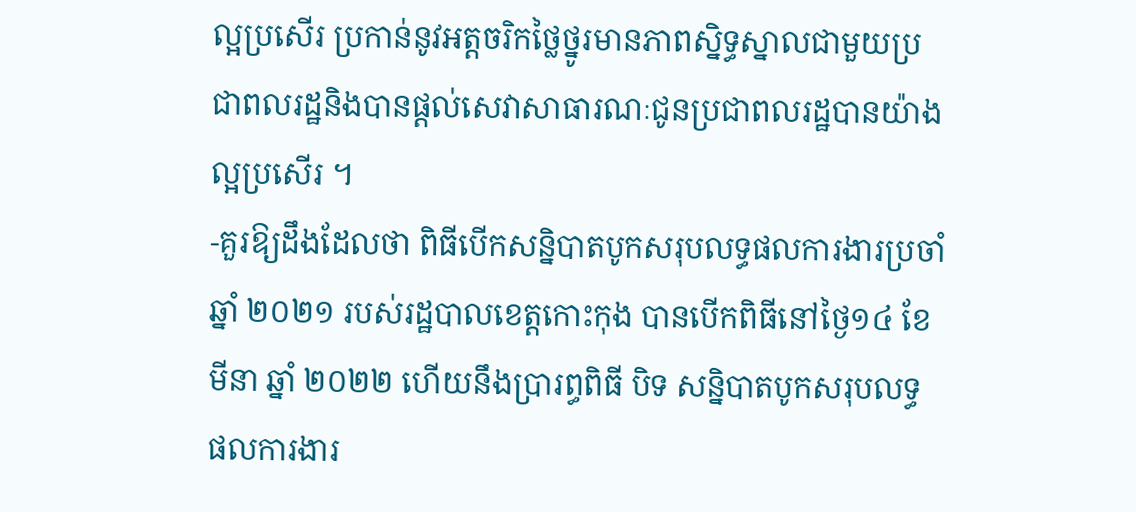ល្អប្រសើរ ប្រកាន់នូវអត្តចរិកថ្លៃថ្នូរមានភាពស្និទ្ធស្នាលជាមួយប្រជាពលរដ្ឋនិងបានផ្ដល់សេវាសាធារណៈជូនប្រជាពលរដ្ឋបានយ៉ាងល្អប្រសើរ ។
-គួរឱ្យដឹងដែលថា ពិធីបើកសន្និបាតបូកសរុបលទ្ធផលការងារប្រចាំឆ្នាំ ២០២១ របស់រដ្ឋបាលខេត្តកោះកុង បានបើកពិធីនៅថ្ងៃ១៤ ខែមីនា ឆ្នាំ ២០២២ ហើយនឹងប្រារព្ធពិធី បិទ សន្និបាតបូកសរុបលទ្ធ ផលការងារ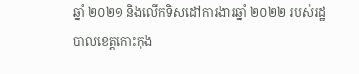ឆ្នាំ ២០២១ និងលើកទិសដៅការងារឆ្នាំ ២០២២ របស់រដ្ឋបាលខេត្តកោះកុង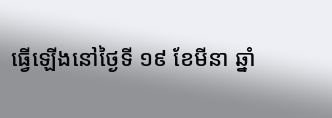ធ្វើឡើងនៅថ្ងៃទី ១៩ ខែមីនា ឆ្នាំ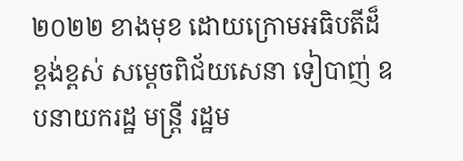២០២២ ខាងមុខ ដោយក្រោមអធិបតីដ៏ខ្ពង់ខ្ពស់ សម្ដេចពិជ័យសេនា ទៀបាញ់ ឧបនាយករដ្ឋ មន្ត្រី រដ្ឋម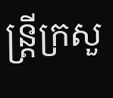ន្ត្រីក្រសួ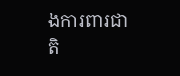ងការពារជាតិ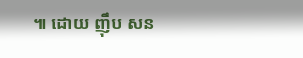៕ ដោយ ញុឹប សន